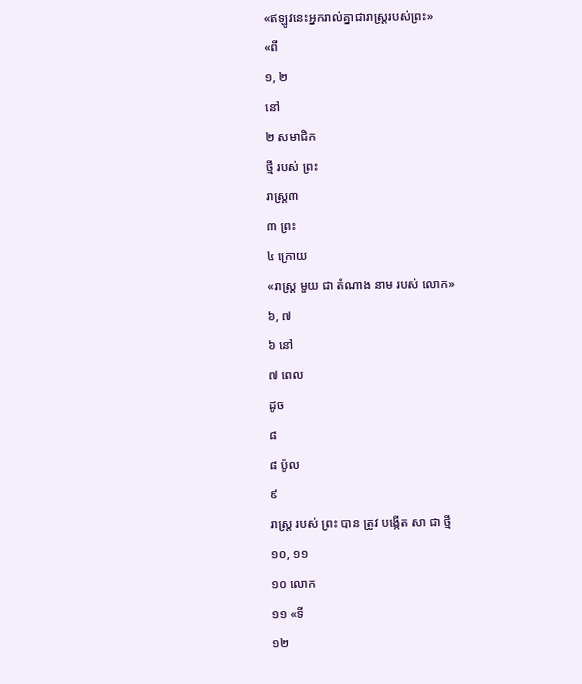«ឥឡូវនេះអ្នករាល់គ្នាជារាស្ដ្ររបស់ព្រះ»
«ពី
១, ២
នៅ
២ សមាជិក
ថ្មី របស់ ព្រះ
រាស្ដ្រ៣
៣ ព្រះ
៤ ក្រោយ
«រាស្ដ្រ មួយ ជា តំណាង នាម របស់ លោក»
៦, ៧
៦ នៅ
៧ ពេល
ដូច
៨
៨ ប៉ូល
៩
រាស្ដ្រ របស់ ព្រះ បាន ត្រូវ បង្កើត សា ជា ថ្មី
១០, ១១
១០ លោក
១១ «ទី
១២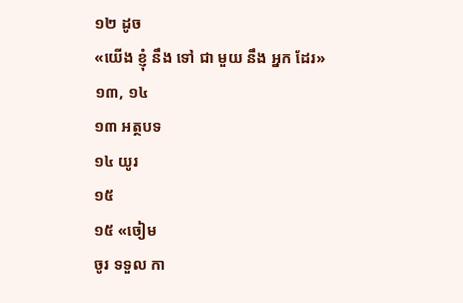១២ ដូច
«យើង ខ្ញុំ នឹង ទៅ ជា មួយ នឹង អ្នក ដែរ»
១៣, ១៤
១៣ អត្ថបទ
១៤ យូរ
១៥
១៥ «ចៀម
ចូរ ទទួល កា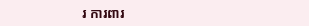រ ការពារ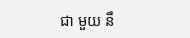ជា មួយ នឹ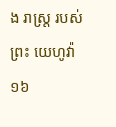ង រាស្ដ្រ របស់ ព្រះ យេហូវ៉ា
១៦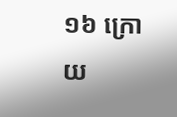១៦ ក្រោយ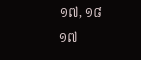១៧, ១៨
១៧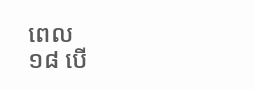ពេល
១៨ បើ